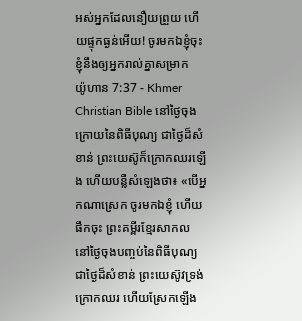អស់អ្នកដែលនឿយព្រួយ ហើយផ្ទុកធ្ងន់អើយ! ចូរមកឯខ្ញុំចុះ ខ្ញុំនឹងឲ្យអ្នករាល់គ្នាសម្រាក
យ៉ូហាន 7:37 - Khmer Christian Bible នៅថ្ងៃចុងក្រោយនៃពិធីបុណ្យ ជាថ្ងៃដ៏សំខាន់ ព្រះយេស៊ូក៏ក្រោកឈរឡើង ហើយបន្លឺសំឡេងថា៖ «បើអ្នកណាស្រេក ចូរមកឯខ្ញុំ ហើយផឹកចុះ ព្រះគម្ពីរខ្មែរសាកល នៅថ្ងៃចុងបញ្ចប់នៃពិធីបុណ្យ ជាថ្ងៃដ៏សំខាន់ ព្រះយេស៊ូវទ្រង់ក្រោកឈរ ហើយស្រែកឡើង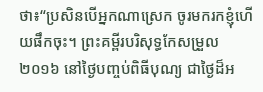ថា៖“ប្រសិនបើអ្នកណាស្រេក ចូរមករកខ្ញុំហើយផឹកចុះ។ ព្រះគម្ពីរបរិសុទ្ធកែសម្រួល ២០១៦ នៅថ្ងៃបញ្ចប់ពិធីបុណ្យ ជាថ្ងៃដ៏អ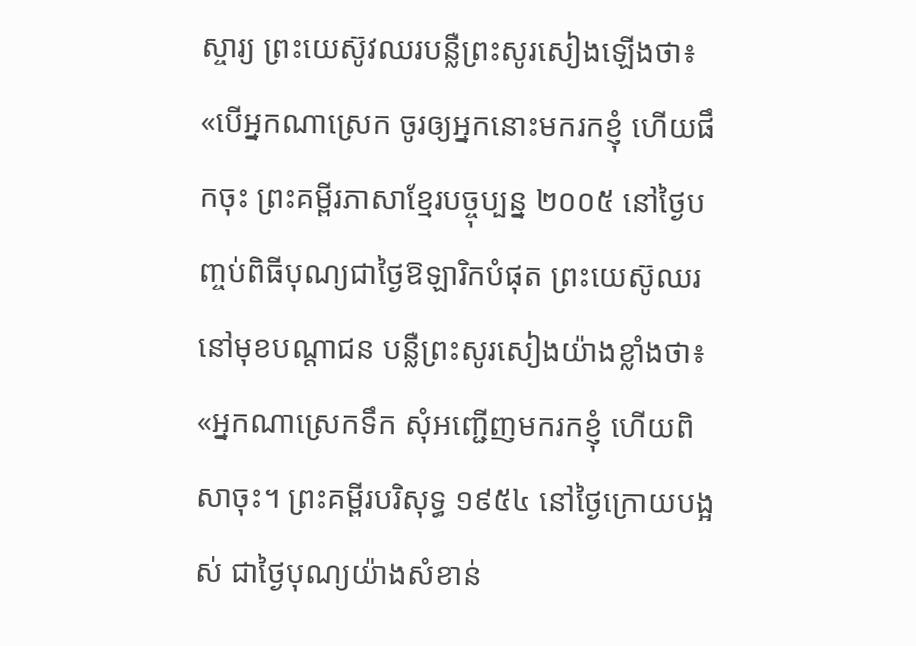ស្ចារ្យ ព្រះយេស៊ូវឈរបន្លឺព្រះសូរសៀងឡើងថា៖ «បើអ្នកណាស្រេក ចូរឲ្យអ្នកនោះមករកខ្ញុំ ហើយផឹកចុះ ព្រះគម្ពីរភាសាខ្មែរបច្ចុប្បន្ន ២០០៥ នៅថ្ងៃបញ្ចប់ពិធីបុណ្យជាថ្ងៃឱឡារិកបំផុត ព្រះយេស៊ូឈរនៅមុខបណ្ដាជន បន្លឺព្រះសូរសៀងយ៉ាងខ្លាំងថា៖ «អ្នកណាស្រេកទឹក សុំអញ្ជើញមករកខ្ញុំ ហើយពិសាចុះ។ ព្រះគម្ពីរបរិសុទ្ធ ១៩៥៤ នៅថ្ងៃក្រោយបង្អស់ ជាថ្ងៃបុណ្យយ៉ាងសំខាន់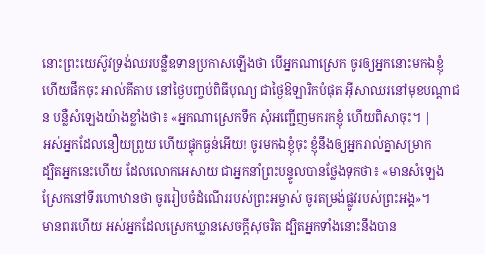នោះព្រះយេស៊ូវទ្រង់ឈរបន្លឺឧទានប្រកាសឡើងថា បើអ្នកណាស្រេក ចូរឲ្យអ្នកនោះមកឯខ្ញុំ ហើយផឹកចុះ អាល់គីតាប នៅថ្ងៃបញ្ចប់ពិធីបុណ្យ ជាថ្ងៃឱឡារិកបំផុត អ៊ីសាឈរនៅមុខបណ្ដាជន បន្លឺសំឡេងយ៉ាងខ្លាំងថា៖ «អ្នកណាស្រេកទឹក សុំអញ្ជើញមករកខ្ញុំ ហើយពិសាចុះ។ |
អស់អ្នកដែលនឿយព្រួយ ហើយផ្ទុកធ្ងន់អើយ! ចូរមកឯខ្ញុំចុះ ខ្ញុំនឹងឲ្យអ្នករាល់គ្នាសម្រាក
ដ្បិតអ្នកនេះហើយ ដែលលោកអេសាយ ជាអ្នកនាំព្រះបន្ទូលបានថ្លែងទុកថា៖ «មានសំឡេងស្រែកនៅទីរហោឋានថា ចូររៀបចំដំណើររបស់ព្រះអម្ចាស់ ចូរតម្រង់ផ្លូវរបស់ព្រះអង្គ»។
មានពរហើយ អស់អ្នកដែលស្រេកឃ្លានសេចក្ដីសុចរិត ដ្បិតអ្នកទាំងនោះនឹងបាន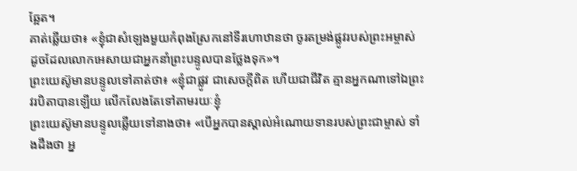ឆ្អែត។
គាត់ឆ្លើយថា៖ «ខ្ញុំជាសំឡេងមួយកំពុងស្រែកនៅទីរហោឋានថា ចូរតម្រង់ផ្លូវរបស់ព្រះអម្ចាស់ ដូចដែលលោកអេសាយជាអ្នកនាំព្រះបន្ទូលបានថ្លែងទុក»។
ព្រះយេស៊ូមានបន្ទូលទៅគាត់ថា៖ «ខ្ញុំជាផ្លូវ ជាសេចក្ដីពិត ហើយជាជីវិត គ្មានអ្នកណាទៅឯព្រះវរបិតាបានឡើយ លើកលែងតែទៅតាមរយៈខ្ញុំ
ព្រះយេស៊ូមានបន្ទូលឆ្លើយទៅនាងថា៖ «បើអ្នកបានស្គាល់អំណោយទានរបស់ព្រះជាម្ចាស់ ទាំងដឹងថា អ្ន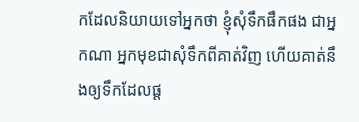កដែលនិយាយទៅអ្នកថា ខ្ញុំសុំទឹកផឹកផង ជាអ្នកណា អ្នកមុខជាសុំទឹកពីគាត់វិញ ហើយគាត់នឹងឲ្យទឹកដែលផ្ដ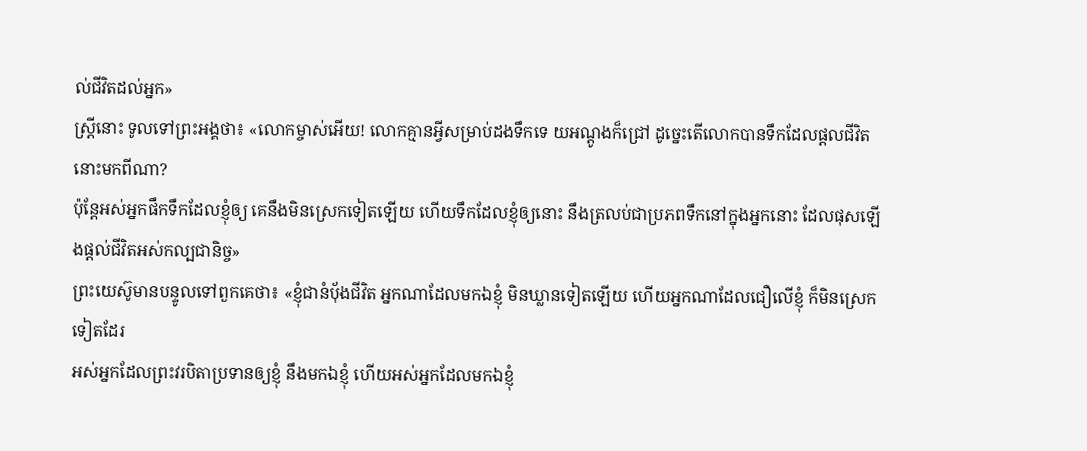ល់ជីវិតដល់អ្នក»
ស្ត្រីនោះ ទូលទៅព្រះអង្គថា៖ «លោកម្ចាស់អើយ! លោកគ្មានអ្វីសម្រាប់ដងទឹកទេ យអណ្តូងក៏ជ្រៅ ដូច្នេះតើលោកបានទឹកដែលផ្ដលជីវិតនោះមកពីណា?
ប៉ុន្ដែអស់អ្នកផឹកទឹកដែលខ្ញុំឲ្យ គេនឹងមិនស្រេកទៀតឡើយ ហើយទឹកដែលខ្ញុំឲ្យនោះ នឹងត្រលប់ជាប្រភពទឹកនៅក្នុងអ្នកនោះ ដែលផុសឡើងផ្ដល់ជីវិតអស់កល្បជានិច្ច»
ព្រះយេស៊ូមានបន្ទូលទៅពួកគេថា៖ «ខ្ញុំជានំប៉័ងជីវិត អ្នកណាដែលមកឯខ្ញុំ មិនឃ្លានទៀតឡើយ ហើយអ្នកណាដែលជឿលើខ្ញុំ ក៏មិនស្រេកទៀតដែរ
អស់អ្នកដែលព្រះវរបិតាប្រទានឲ្យខ្ញុំ នឹងមកឯខ្ញុំ ហើយអស់អ្នកដែលមកឯខ្ញុំ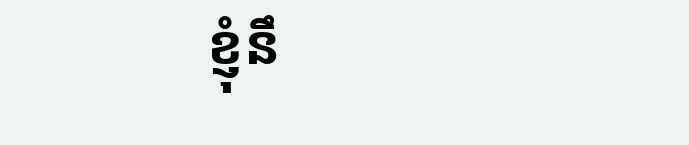ខ្ញុំនឹ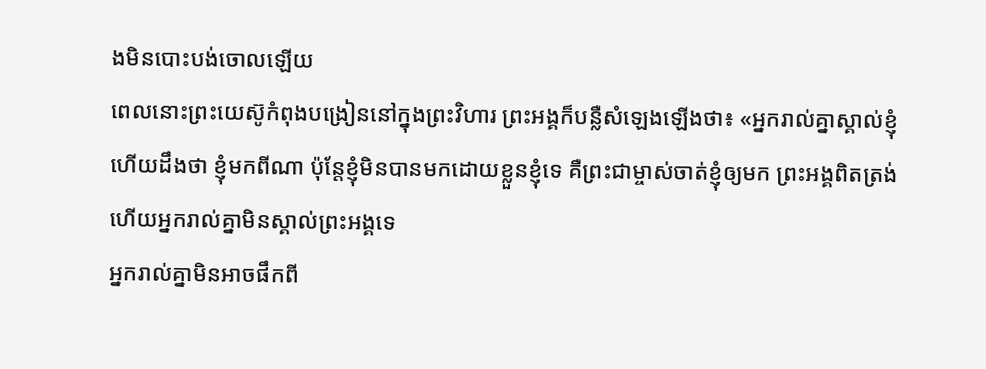ងមិនបោះបង់ចោលឡើយ
ពេលនោះព្រះយេស៊ូកំពុងបង្រៀននៅក្នុងព្រះវិហារ ព្រះអង្គក៏បន្លឺសំឡេងឡើងថា៖ «អ្នករាល់គ្នាស្គាល់ខ្ញុំ ហើយដឹងថា ខ្ញុំមកពីណា ប៉ុន្ដែខ្ញុំមិនបានមកដោយខ្លួនខ្ញុំទេ គឺព្រះជាម្ចាស់ចាត់ខ្ញុំឲ្យមក ព្រះអង្គពិតត្រង់ ហើយអ្នករាល់គ្នាមិនស្គាល់ព្រះអង្គទេ
អ្នករាល់គ្នាមិនអាចផឹកពី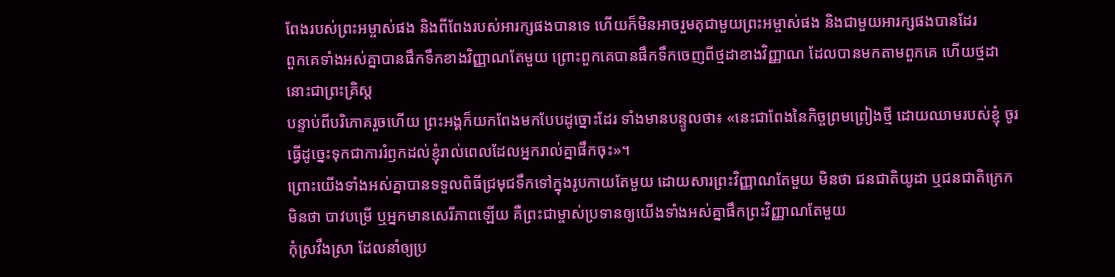ពែងរបស់ព្រះអម្ចាស់ផង និងពីពែងរបស់អារក្សផងបានទេ ហើយក៏មិនអាចរួមតុជាមួយព្រះអម្ចាស់ផង និងជាមួយអារក្សផងបានដែរ
ពួកគេទាំងអស់គ្នាបានផឹកទឹកខាងវិញ្ញាណតែមួយ ព្រោះពួកគេបានផឹកទឹកចេញពីថ្មដាខាងវិញ្ញាណ ដែលបានមកតាមពួកគេ ហើយថ្មដានោះជាព្រះគ្រិស្ដ
បន្ទាប់ពីបរិភោគរួចហើយ ព្រះអង្គក៏យកពែងមកបែបដូច្នោះដែរ ទាំងមានបន្ទូលថា៖ «នេះជាពែងនៃកិច្ចព្រមព្រៀងថ្មី ដោយឈាមរបស់ខ្ញុំ ចូរធ្វើដូច្នេះទុកជាការរំឭកដល់ខ្ញុំរាល់ពេលដែលអ្នករាល់គ្នាផឹកចុះ»។
ព្រោះយើងទាំងអស់គ្នាបានទទួលពិធីជ្រមុជទឹកទៅក្នុងរូបកាយតែមួយ ដោយសារព្រះវិញ្ញាណតែមួយ មិនថា ជនជាតិយូដា ឬជនជាតិក្រេក មិនថា បាវបម្រើ ឬអ្នកមានសេរីភាពឡើយ គឺព្រះជាម្ចាស់ប្រទានឲ្យយើងទាំងអស់គ្នាផឹកព្រះវិញ្ញាណតែមួយ
កុំស្រវឹងស្រា ដែលនាំឲ្យប្រ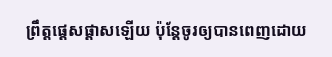ព្រឹត្ដផ្ដេសផ្ដាសឡើយ ប៉ុន្តែចូរឲ្យបានពេញដោយ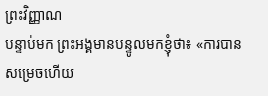ព្រះវិញ្ញាណ
បន្ទាប់មក ព្រះអង្គមានបន្ទូលមកខ្ញុំថា៖ «ការបានសម្រេចហើយ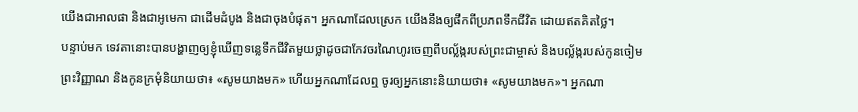យើងជាអាលផា និងជាអូមេកា ជាដើមដំបូង និងជាចុងបំផុត។ អ្នកណាដែលស្រេក យើងនឹងឲ្យផឹកពីប្រភពទឹកជីវិត ដោយឥតគិតថ្លៃ។
បន្ទាប់មក ទេវតានោះបានបង្ហាញឲ្យខ្ញុំឃើញទន្លេទឹកជីវិតមួយថ្លាដូចជាកែវចរណៃហូរចេញពីបល្ល័ង្ករបស់ព្រះជាម្ចាស់ និងបល្ល័ង្ករបស់កូនចៀម
ព្រះវិញ្ញាណ និងកូនក្រមុំនិយាយថា៖ «សូមយាងមក» ហើយអ្នកណាដែលឮ ចូរឲ្យអ្នកនោះនិយាយថា៖ «សូមយាងមក»។ អ្នកណា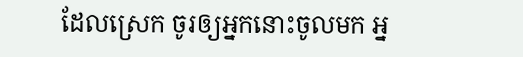ដែលស្រេក ចូរឲ្យអ្នកនោះចូលមក អ្ន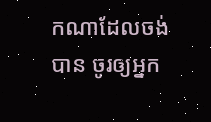កណាដែលចង់បាន ចូរឲ្យអ្នក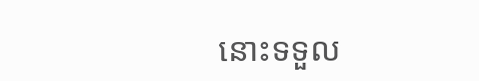នោះទទួល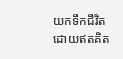យកទឹកជីវិតដោយឥតគិត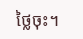ថ្លៃចុះ។